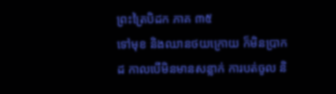ព្រះត្រៃបិដក ភាគ ៣៥
ទៅមុខ និងឈានថយក្រោយ ក៏មិនប្រាកដ កាលបើមិនមានសន្លាក់ ការបត់ចូល និ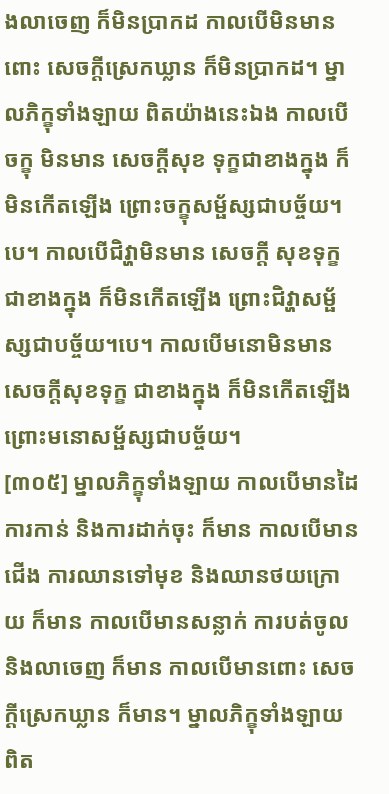ងលាចេញ ក៏មិនប្រាកដ កាលបើមិនមានពោះ សេចក្តីស្រេកឃ្លាន ក៏មិនប្រាកដ។ ម្នាលភិក្ខុទាំងឡាយ ពិតយ៉ាងនេះឯង កាលបើចក្ខុ មិនមាន សេចក្តីសុខ ទុក្ខជាខាងក្នុង ក៏មិនកើតឡើង ព្រោះចក្ខុសម្ផ័ស្សជាបច្ច័យ។បេ។ កាលបើជិវ្ហាមិនមាន សេចក្តី សុខទុក្ខជាខាងក្នុង ក៏មិនកើតឡើង ព្រោះជិវ្ហាសម្ផ័ស្សជាបច្ច័យ។បេ។ កាលបើមនោមិនមាន សេចក្តីសុខទុក្ខ ជាខាងក្នុង ក៏មិនកើតឡើង ព្រោះមនោសម្ផ័ស្សជាបច្ច័យ។
[៣០៥] ម្នាលភិក្ខុទាំងឡាយ កាលបើមានដៃ ការកាន់ និងការដាក់ចុះ ក៏មាន កាលបើមានជើង ការឈានទៅមុខ និងឈានថយក្រោយ ក៏មាន កាលបើមានសន្លាក់ ការបត់ចូល និងលាចេញ ក៏មាន កាលបើមានពោះ សេចក្តីស្រេកឃ្លាន ក៏មាន។ ម្នាលភិក្ខុទាំងឡាយ ពិត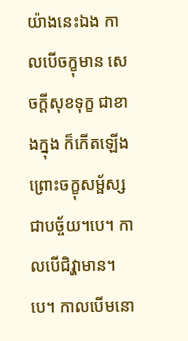យ៉ាងនេះឯង កាលបើចក្ខុមាន សេចក្តីសុខទុក្ខ ជាខាងក្នុង ក៏កើតឡើង ព្រោះចក្ខុសម្ផ័ស្ស ជាបច្ច័យ។បេ។ កាលបើជិវ្ហាមាន។ បេ។ កាលបើមនោ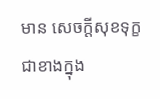មាន សេចក្តីសុខទុក្ខ ជាខាងក្នុង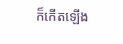ក៏កើតឡើង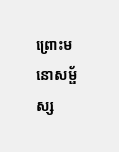ព្រោះមនោសម្ផ័ស្ស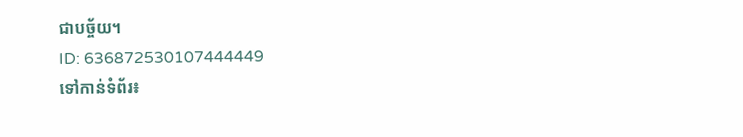ជាបច្ច័យ។
ID: 636872530107444449
ទៅកាន់ទំព័រ៖